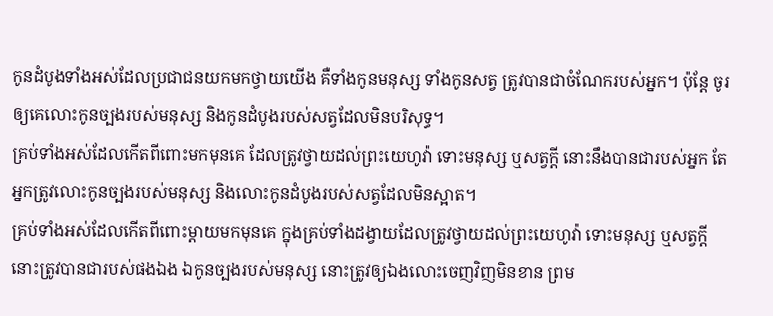កូនដំបូងទាំងអស់ដែលប្រជាជនយកមកថ្វាយយើង គឺទាំងកូនមនុស្ស ទាំងកូនសត្វ ត្រូវបានជាចំណែករបស់អ្នក។ ប៉ុន្តែ ចូរឲ្យគេលោះកូនច្បងរបស់មនុស្ស និងកូនដំបូងរបស់សត្វដែលមិនបរិសុទ្ធ។
គ្រប់ទាំងអស់ដែលកើតពីពោះមកមុនគេ ដែលត្រូវថ្វាយដល់ព្រះយេហូវ៉ា ទោះមនុស្ស ឬសត្វក្តី នោះនឹងបានជារបស់អ្នក តែអ្នកត្រូវលោះកូនច្បងរបស់មនុស្ស និងលោះកូនដំបូងរបស់សត្វដែលមិនស្អាត។
គ្រប់ទាំងអស់ដែលកើតពីពោះម្តាយមកមុនគេ ក្នុងគ្រប់ទាំងដង្វាយដែលត្រូវថ្វាយដល់ព្រះយេហូវ៉ា ទោះមនុស្ស ឬសត្វក្តី នោះត្រូវបានជារបស់ផងឯង ឯកូនច្បងរបស់មនុស្ស នោះត្រូវឲ្យឯងលោះចេញវិញមិនខាន ព្រម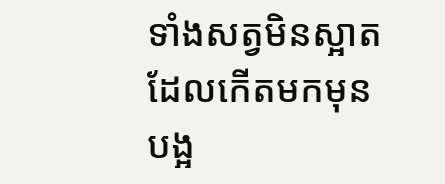ទាំងសត្វមិនស្អាតដែលកើតមកមុនបង្អ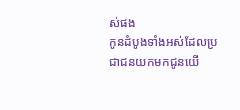ស់ផង
កូនដំបូងទាំងអស់ដែលប្រជាជនយកមកជូនយើ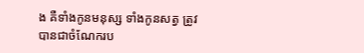ង គឺទាំងកូនមនុស្ស ទាំងកូនសត្វ ត្រូវបានជាចំណែករប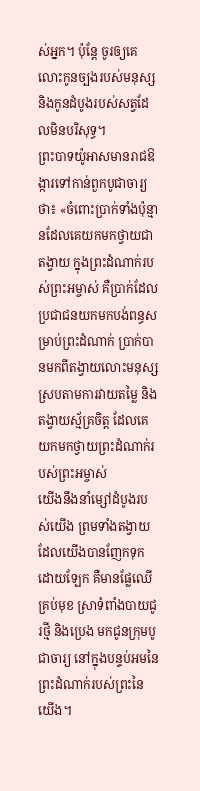ស់អ្នក។ ប៉ុន្តែ ចូរឲ្យគេលោះកូនច្បងរបស់មនុស្ស និងកូនដំបូងរបស់សត្វដែលមិនបរិសុទ្ធ។
ព្រះបាទយ៉ូអាសមានរាជឱង្ការទៅកាន់ពួកបូជាចារ្យថា៖ «ចំពោះប្រាក់ទាំងប៉ុន្មានដែលគេយកមកថ្វាយជាតង្វាយ ក្នុងព្រះដំណាក់របស់ព្រះអម្ចាស់ គឺប្រាក់ដែលប្រជាជនយកមកបង់ពន្ធសម្រាប់ព្រះដំណាក់ ប្រាក់បានមកពីតង្វាយលោះមនុស្ស ស្របតាមការវាយតម្លៃ និងតង្វាយស្ម័គ្រចិត្ត ដែលគេយកមកថ្វាយព្រះដំណាក់របស់ព្រះអម្ចាស់
យើងនឹងនាំម្សៅដំបូងរបស់យើង ព្រមទាំងតង្វាយដែលយើងបានញែកទុកដោយឡែក គឺមានផ្លែឈើគ្រប់មុខ ស្រាទំពាំងបាយជូរថ្មី និងប្រេង មកជូនក្រុមបូជាចារ្យ នៅក្នុងបន្ទប់អមនៃព្រះដំណាក់របស់ព្រះនៃយើង។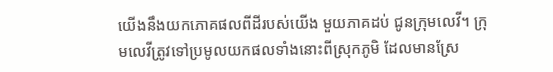យើងនឹងយកភោគផលពីដីរបស់យើង មួយភាគដប់ ជូនក្រុមលេវី។ ក្រុមលេវីត្រូវទៅប្រមូលយកផលទាំងនោះពីស្រុកភូមិ ដែលមានស្រែ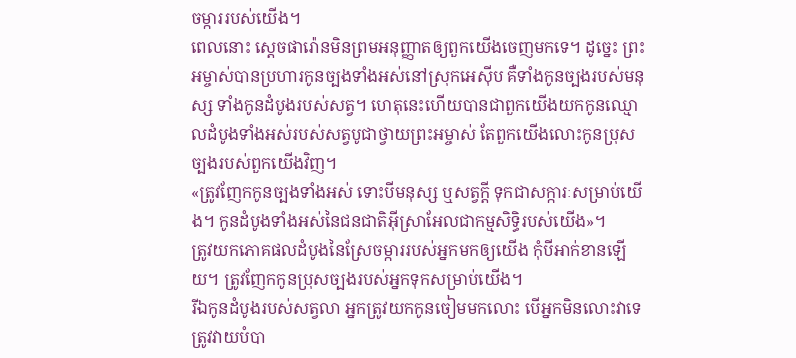ចម្ការរបស់យើង។
ពេលនោះ ស្ដេចផារ៉ោនមិនព្រមអនុញ្ញាតឲ្យពួកយើងចេញមកទេ។ ដូច្នេះ ព្រះអម្ចាស់បានប្រហារកូនច្បងទាំងអស់នៅស្រុកអេស៊ីប គឺទាំងកូនច្បងរបស់មនុស្ស ទាំងកូនដំបូងរបស់សត្វ។ ហេតុនេះហើយបានជាពួកយើងយកកូនឈ្មោលដំបូងទាំងអស់របស់សត្វបូជាថ្វាយព្រះអម្ចាស់ តែពួកយើងលោះកូនប្រុសច្បងរបស់ពួកយើងវិញ។
«ត្រូវញែកកូនច្បងទាំងអស់ ទោះបីមនុស្ស ឬសត្វក្ដី ទុកជាសក្ការៈសម្រាប់យើង។ កូនដំបូងទាំងអស់នៃជនជាតិអ៊ីស្រាអែលជាកម្មសិទ្ធិរបស់យើង»។
ត្រូវយកភោគផលដំបូងនៃស្រែចម្ការរបស់អ្នកមកឲ្យយើង កុំបីអាក់ខានឡើយ។ ត្រូវញែកកូនប្រុសច្បងរបស់អ្នកទុកសម្រាប់យើង។
រីឯកូនដំបូងរបស់សត្វលា អ្នកត្រូវយកកូនចៀមមកលោះ បើអ្នកមិនលោះវាទេ ត្រូវវាយបំបា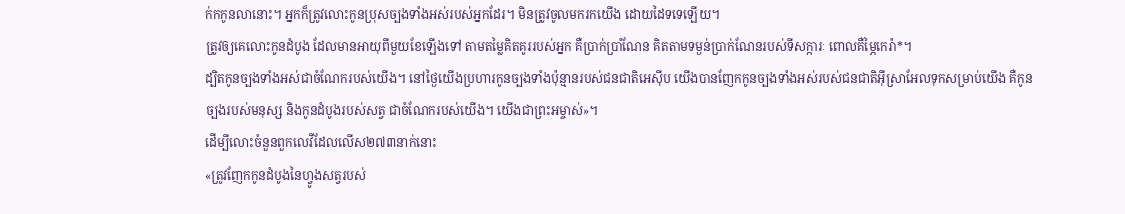ក់កកូនលានោះ។ អ្នកក៏ត្រូវលោះកូនប្រុសច្បងទាំងអស់របស់អ្នកដែរ។ មិនត្រូវចូលមករកយើង ដោយដៃទទេឡើយ។
ត្រូវឲ្យគេលោះកូនដំបូង ដែលមានអាយុពីមួយខែឡើងទៅ តាមតម្លៃគិតគូររបស់អ្នក គឺប្រាក់ប្រាំណែន គិតតាមទម្ងន់ប្រាក់ណែនរបស់ទីសក្ការៈ ពោលគឺម្ភៃកេរ៉ា*។
ដ្បិតកូនច្បងទាំងអស់ជាចំណែករបស់យើង។ នៅថ្ងៃយើងប្រហារកូនច្បងទាំងប៉ុន្មានរបស់ជនជាតិអេស៊ីប យើងបានញែកកូនច្បងទាំងអស់របស់ជនជាតិអ៊ីស្រាអែលទុកសម្រាប់យើង គឺកូនច្បងរបស់មនុស្ស និងកូនដំបូងរបស់សត្វ ជាចំណែករបស់យើង។ យើងជាព្រះអម្ចាស់»។
ដើម្បីលោះចំនួនពួកលេវីដែលលើស២៧៣នាក់នោះ
«ត្រូវញែកកូនដំបូងនៃហ្វូងសត្វរបស់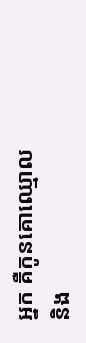អ្នក គឺកូនគោឈ្មោល និង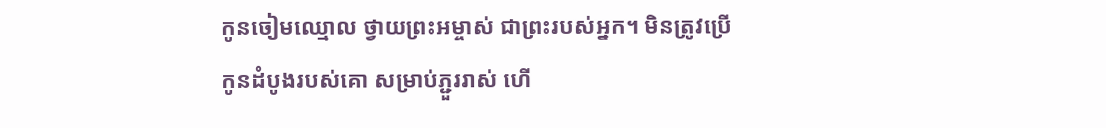កូនចៀមឈ្មោល ថ្វាយព្រះអម្ចាស់ ជាព្រះរបស់អ្នក។ មិនត្រូវប្រើកូនដំបូងរបស់គោ សម្រាប់ភ្ជួររាស់ ហើ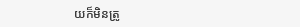យក៏មិនត្រូ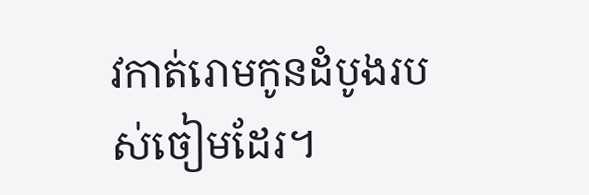វកាត់រោមកូនដំបូងរបស់ចៀមដែរ។